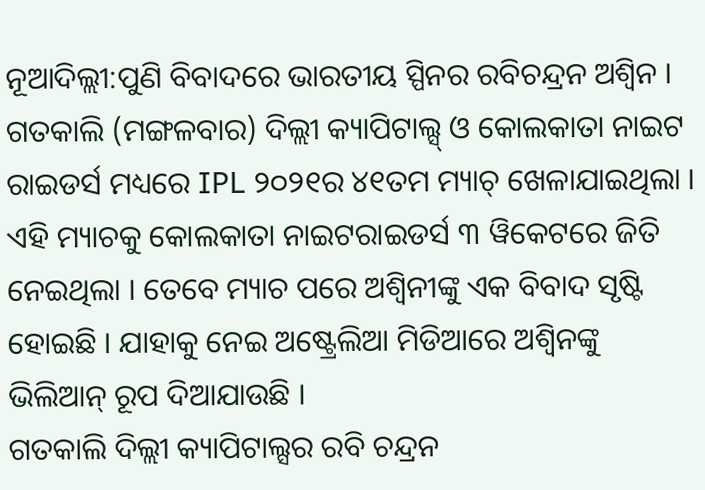ନୂଆଦିଲ୍ଲୀ:ପୁଣି ବିବାଦରେ ଭାରତୀୟ ସ୍ପିନର ରବିଚନ୍ଦ୍ରନ ଅଶ୍ବିନ । ଗତକାଲି (ମଙ୍ଗଳବାର) ଦିଲ୍ଲୀ କ୍ୟାପିଟାଲ୍ସ୍ ଓ କୋଲକାତା ନାଇଟ ରାଇଡର୍ସ ମଧ୍ୟରେ IPL ୨୦୨୧ର ୪୧ତମ ମ୍ୟାଚ୍ ଖେଳାଯାଇଥିଲା । ଏହି ମ୍ୟାଚକୁ କୋଲକାତା ନାଇଟରାଇଡର୍ସ ୩ ୱିକେଟରେ ଜିତି ନେଇଥିଲା । ତେବେ ମ୍ୟାଚ ପରେ ଅଶ୍ବିନୀଙ୍କୁ ଏକ ବିବାଦ ସୃଷ୍ଟି ହୋଇଛି । ଯାହାକୁ ନେଇ ଅଷ୍ଟ୍ରେଲିଆ ମିଡିଆରେ ଅଶ୍ବିନଙ୍କୁ ଭିଲିଆନ୍ ରୂପ ଦିଆଯାଉଛି ।
ଗତକାଲି ଦିଲ୍ଲୀ କ୍ୟାପିଟାଲ୍ସର ରବି ଚନ୍ଦ୍ରନ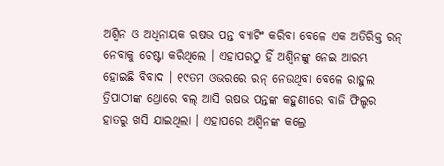ଅଶ୍ବିନ ଓ ଅଧିନାୟକ ଋଷଭ ପନ୍ତ ବ୍ୟାଟିଂ କରିବା ବେଳେ ଏକ ଅତିରିକ୍ତ ରନ୍ ନେବାକୁ ଚେଷ୍ଟା କରିଥିଲେ । ଏହାପରଠୁ ହିଁ ଅଶ୍ବିନଙ୍କୁ ନେଇ ଆରମ୍ଭ ହୋଇଛି ବିବାଦ । ୧୯ତମ ଓଭରରେ ରନ୍ ନେଉଥିବା ବେଳେ ରାହୁଲ ତ୍ରିପାଠୀଙ୍କ ଥ୍ରୋରେ ବଲ୍ ଆସି ଋଷଭ ପନ୍ତଙ୍କ କହୁଣୀରେ ବାଜି ଫିଲ୍ଡର ହାତରୁ ଖସି ଯାଇଥିଲା । ଏହାପରେ ଅଶ୍ବିନଙ୍କ କଲ୍ରେ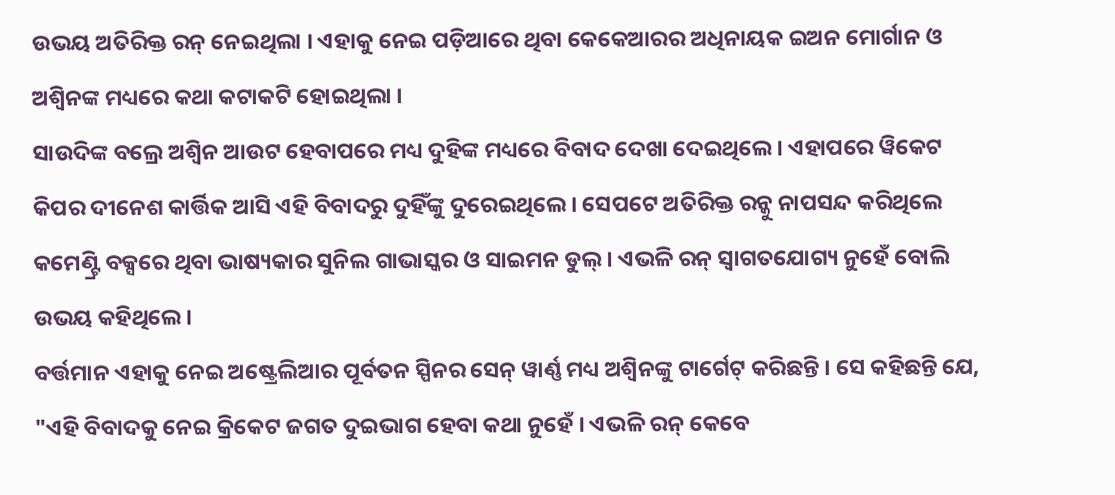ଉଭୟ ଅତିରିକ୍ତ ରନ୍ ନେଇଥିଲା । ଏହାକୁ ନେଇ ପଡ଼ିଆରେ ଥିବା କେକେଆରର ଅଧିନାୟକ ଇଅନ ମୋର୍ଗାନ ଓ ଅଶ୍ବିନଙ୍କ ମଧ୍ୟରେ କଥା କଟାକଟି ହୋଇଥିଲା ।
ସାଉଦିଙ୍କ ବଲ୍ରେ ଅଶ୍ବିନ ଆଉଟ ହେବାପରେ ମଧ୍ୟ ଦୁହିଙ୍କ ମଧ୍ୟରେ ବିବାଦ ଦେଖା ଦେଇଥିଲେ । ଏହାପରେ ୱିକେଟ କିପର ଦୀନେଶ କାର୍ତ୍ତିକ ଆସି ଏହି ବିବାଦରୁ ଦୁହିଁଙ୍କୁ ଦୁରେଇଥିଲେ । ସେପଟେ ଅତିରିକ୍ତ ରନ୍କୁ ନାପସନ୍ଦ କରିଥିଲେ କମେଣ୍ଟ୍ରି ବକ୍ସରେ ଥିବା ଭାଷ୍ୟକାର ସୁନିଲ ଗାଭାସ୍କର ଓ ସାଇମନ ଡୁଲ୍ । ଏଭଳି ରନ୍ ସ୍ବାଗତଯୋଗ୍ୟ ନୁହେଁ ବୋଲି ଉଭୟ କହିଥିଲେ ।
ବର୍ତ୍ତମାନ ଏହାକୁ ନେଇ ଅଷ୍ଟ୍ରେଲିଆର ପୂର୍ବତନ ସ୍ପିନର ସେନ୍ ୱାର୍ଣ୍ଣ ମଧ୍ୟ ଅଶ୍ବିନଙ୍କୁ ଟାର୍ଗେଟ୍ କରିଛନ୍ତି । ସେ କହିଛନ୍ତି ଯେ, "ଏହି ବିବାଦକୁ ନେଇ କ୍ରିକେଟ ଜଗତ ଦୁଇଭାଗ ହେବା କଥା ନୁହେଁ । ଏଭଳି ରନ୍ କେବେ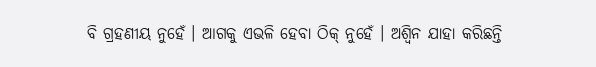ବି ଗ୍ରହଣୀୟ ନୁହେଁ । ଆଗକୁ ଏଭଳି ହେବା ଠିକ୍ ନୁହେଁ । ଅଶ୍ବିନ ଯାହା କରିଛନ୍ତି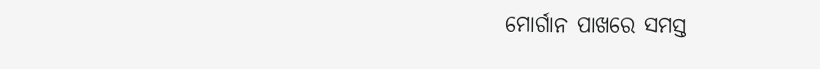ମୋର୍ଗାନ ପାଖରେ ସମସ୍ତ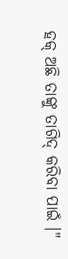ହକ୍ ଅଛି ତାଙ୍କୁ ତାଗିଦ୍ କରିବା ପାଇଁ ।"